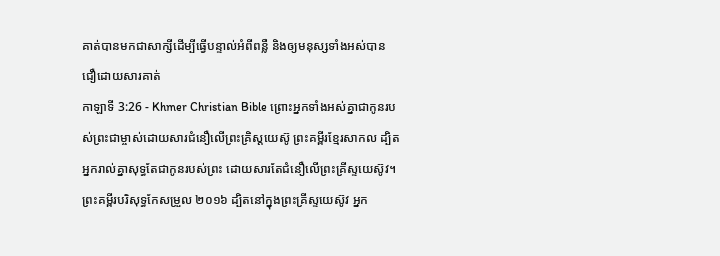គាត់បានមកជាសាក្សីដើម្បីធ្វើបន្ទាល់អំពីពន្លឺ និងឲ្យមនុស្សទាំងអស់បានជឿដោយសារគាត់
កាឡាទី 3:26 - Khmer Christian Bible ព្រោះអ្នកទាំងអស់គ្នាជាកូនរបស់ព្រះជាម្ចាស់ដោយសារជំនឿលើព្រះគ្រិស្ដយេស៊ូ ព្រះគម្ពីរខ្មែរសាកល ដ្បិតអ្នករាល់គ្នាសុទ្ធតែជាកូនរបស់ព្រះ ដោយសារតែជំនឿលើព្រះគ្រីស្ទយេស៊ូវ។ ព្រះគម្ពីរបរិសុទ្ធកែសម្រួល ២០១៦ ដ្បិតនៅក្នុងព្រះគ្រីស្ទយេស៊ូវ អ្នក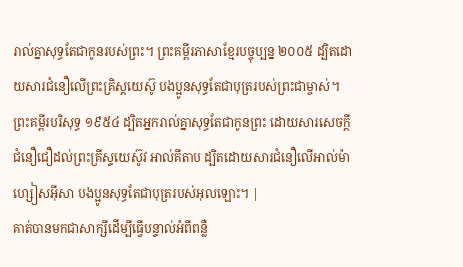រាល់គ្នាសុទ្ធតែជាកូនរបស់ព្រះ។ ព្រះគម្ពីរភាសាខ្មែរបច្ចុប្បន្ន ២០០៥ ដ្បិតដោយសារជំនឿលើព្រះគ្រិស្តយេស៊ូ បងប្អូនសុទ្ធតែជាបុត្ររបស់ព្រះជាម្ចាស់។ ព្រះគម្ពីរបរិសុទ្ធ ១៩៥៤ ដ្បិតអ្នករាល់គ្នាសុទ្ធតែជាកូនព្រះ ដោយសារសេចក្ដីជំនឿជឿដល់ព្រះគ្រីស្ទយេស៊ូវ អាល់គីតាប ដ្បិតដោយសារជំនឿលើអាល់ម៉ាហ្សៀសអ៊ីសា បងប្អូនសុទ្ធតែជាបុត្ររបស់អុលឡោះ។ |
គាត់បានមកជាសាក្សីដើម្បីធ្វើបន្ទាល់អំពីពន្លឺ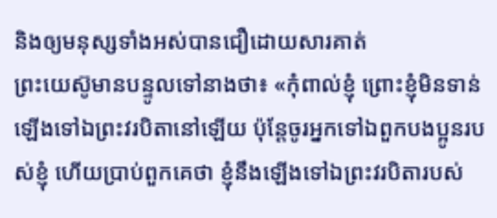និងឲ្យមនុស្សទាំងអស់បានជឿដោយសារគាត់
ព្រះយេស៊ូមានបន្ទូលទៅនាងថា៖ «កុំពាល់ខ្ញុំ ព្រោះខ្ញុំមិនទាន់ឡើងទៅឯព្រះវរបិតានៅឡើយ ប៉ុន្ដែចូរអ្នកទៅឯពួកបងប្អូនរបស់ខ្ញុំ ហើយប្រាប់ពួកគេថា ខ្ញុំនឹងឡើងទៅឯព្រះវរបិតារបស់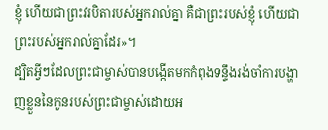ខ្ញុំ ហើយជាព្រះវរបិតារបស់អ្នករាល់គ្នា គឺជាព្រះរបស់ខ្ញុំ ហើយជាព្រះរបស់អ្នករាល់គ្នាដែរ»។
ដ្បិតអ្វីៗដែលព្រះជាម្ចាស់បានបង្កើតមកកំពុងទន្ទឹងរង់ចាំការបង្ហាញខ្លួននៃកូនរបស់ព្រះជាម្ចាស់ដោយអ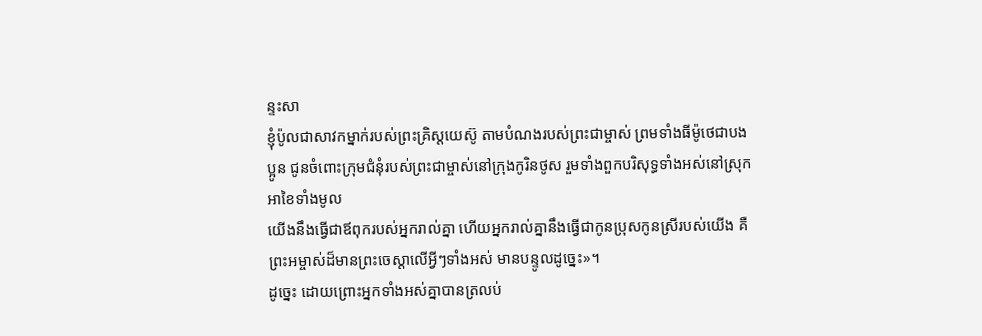ន្ទះសា
ខ្ញុំប៉ូលជាសាវកម្នាក់របស់ព្រះគ្រិស្ដយេស៊ូ តាមបំណងរបស់ព្រះជាម្ចាស់ ព្រមទាំងធីម៉ូថេជាបងប្អូន ជូនចំពោះក្រុមជំនុំរបស់ព្រះជាម្ចាស់នៅក្រុងកូរិនថូស រួមទាំងពួកបរិសុទ្ធទាំងអស់នៅស្រុកអាខៃទាំងមូល
យើងនឹងធ្វើជាឪពុករបស់អ្នករាល់គ្នា ហើយអ្នករាល់គ្នានឹងធ្វើជាកូនប្រុសកូនស្រីរបស់យើង គឺព្រះអម្ចាស់ដ៏មានព្រះចេស្ដាលើអ្វីៗទាំងអស់ មានបន្ទូលដូច្នេះ»។
ដូច្នេះ ដោយព្រោះអ្នកទាំងអស់គ្នាបានត្រលប់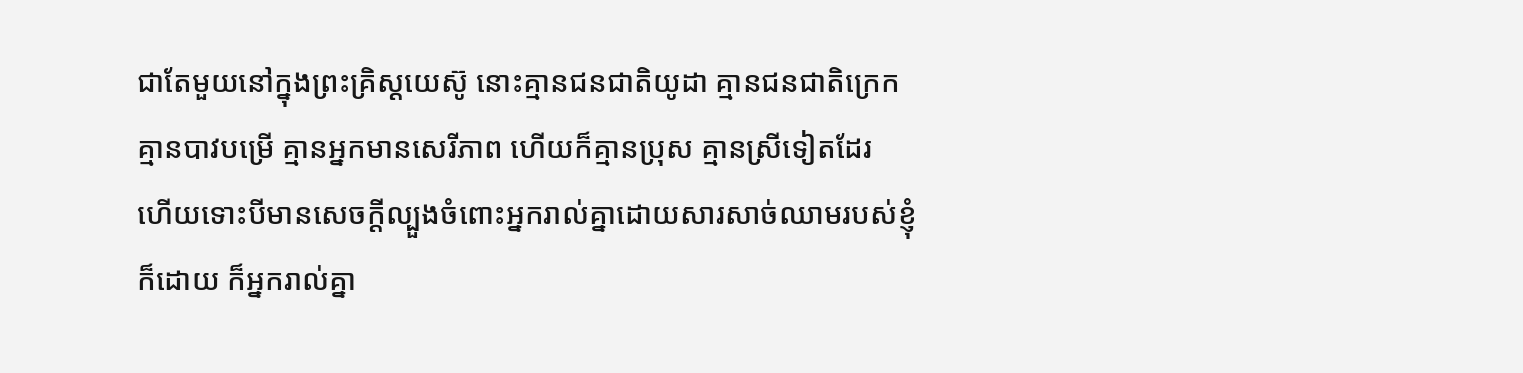ជាតែមួយនៅក្នុងព្រះគ្រិស្ដយេស៊ូ នោះគ្មានជនជាតិយូដា គ្មានជនជាតិក្រេក គ្មានបាវបម្រើ គ្មានអ្នកមានសេរីភាព ហើយក៏គ្មានប្រុស គ្មានស្រីទៀតដែរ
ហើយទោះបីមានសេចក្ដីល្បួងចំពោះអ្នករាល់គ្នាដោយសារសាច់ឈាមរបស់ខ្ញុំក៏ដោយ ក៏អ្នករាល់គ្នា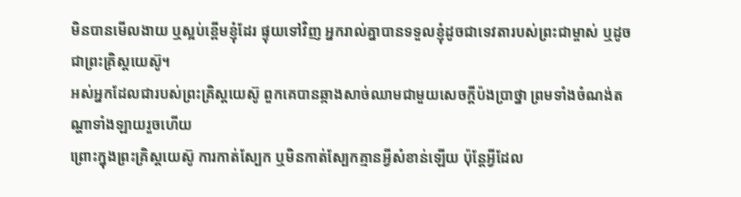មិនបានមើលងាយ ឬស្អប់ខ្ពើមខ្ញុំដែរ ផ្ទុយទៅវិញ អ្នករាល់គ្នាបានទទួលខ្ញុំដូចជាទេវតារបស់ព្រះជាម្ចាស់ ឬដូចជាព្រះគ្រិស្ដយេស៊ូ។
អស់អ្នកដែលជារបស់ព្រះគ្រិស្ដយេស៊ូ ពួកគេបានឆ្កាងសាច់ឈាមជាមួយសេចក្តីប៉ងប្រាថ្នា ព្រមទាំងចំណង់តណ្ហាទាំងឡាយរួចហើយ
ព្រោះក្នុងព្រះគ្រិស្ដយេស៊ូ ការកាត់ស្បែក ឬមិនកាត់ស្បែកគ្មានអ្វីសំខាន់ឡើយ ប៉ុន្តែអ្វីដែល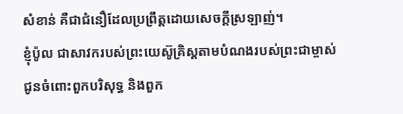សំខាន់ គឺជាជំនឿដែលប្រពឹ្រត្ដដោយសេចក្ដីស្រឡាញ់។
ខ្ញុំប៉ូល ជាសាវករបស់ព្រះយេស៊ូគ្រិស្ដតាមបំណងរបស់ព្រះជាម្ចាស់ ជូនចំពោះពួកបរិសុទ្ធ និងពួក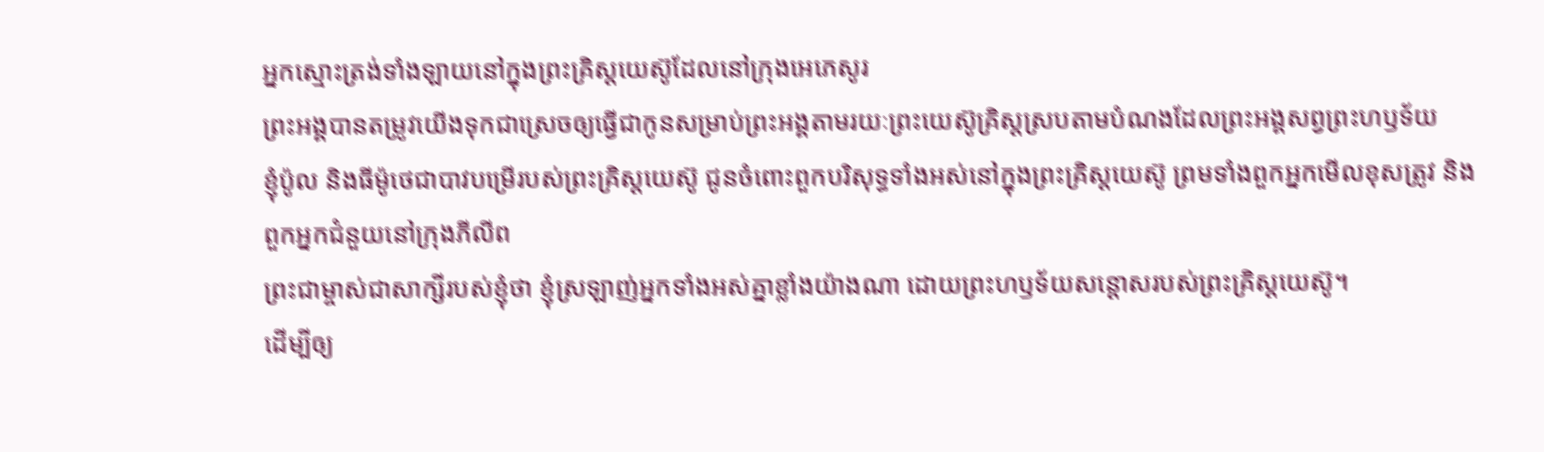អ្នកស្មោះត្រង់ទាំងឡាយនៅក្នុងព្រះគ្រិស្ដយេស៊ូដែលនៅក្រុងអេភេសូរ
ព្រះអង្គបានតម្រូវយើងទុកជាស្រេចឲ្យធ្វើជាកូនសម្រាប់ព្រះអង្គតាមរយៈព្រះយេស៊ូគ្រិស្ដស្របតាមបំណងដែលព្រះអង្គសព្វព្រះហឫទ័យ
ខ្ញុំប៉ូល និងធីម៉ូថេជាបាវបម្រើរបស់ព្រះគ្រិស្ដយេស៊ូ ជូនចំពោះពួកបរិសុទ្ធទាំងអស់នៅក្នុងព្រះគ្រិស្ដយេស៊ូ ព្រមទាំងពួកអ្នកមើលខុសត្រូវ និងពួកអ្នកជំនួយនៅក្រុងភីលីព
ព្រះជាម្ចាស់ជាសាក្សីរបស់ខ្ញុំថា ខ្ញុំស្រឡាញ់អ្នកទាំងអស់គ្នាខ្លាំងយ៉ាងណា ដោយព្រះហឫទ័យសន្ដោសរបស់ព្រះគ្រិស្ដយេស៊ូ។
ដើម្បីឲ្យ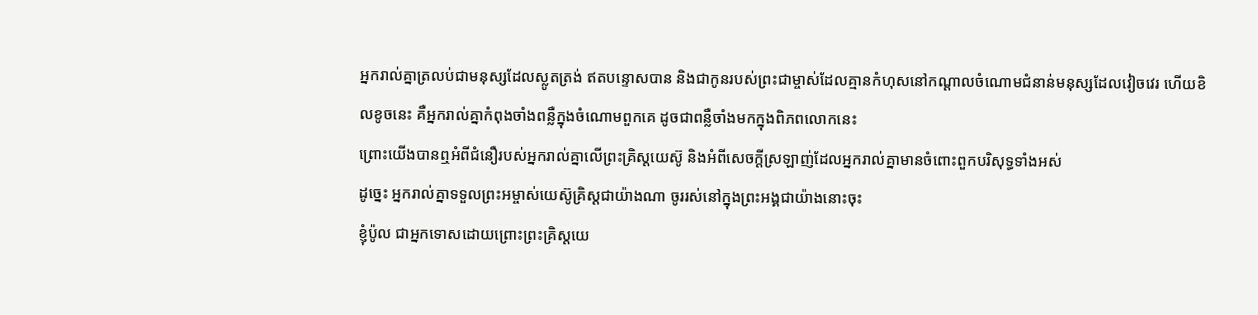អ្នករាល់គ្នាត្រលប់ជាមនុស្សដែលស្លូតត្រង់ ឥតបន្ទោសបាន និងជាកូនរបស់ព្រះជាម្ចាស់ដែលគ្មានកំហុសនៅកណ្ដាលចំណោមជំនាន់មនុស្សដែលវៀចវេរ ហើយខិលខូចនេះ គឺអ្នករាល់គ្នាកំពុងចាំងពន្លឺក្នុងចំណោមពួកគេ ដូចជាពន្លឺចាំងមកក្នុងពិភពលោកនេះ
ព្រោះយើងបានឮអំពីជំនឿរបស់អ្នករាល់គ្នាលើព្រះគ្រិស្ដយេស៊ូ និងអំពីសេចក្ដីស្រឡាញ់ដែលអ្នករាល់គ្នាមានចំពោះពួកបរិសុទ្ធទាំងអស់
ដូច្នេះ អ្នករាល់គ្នាទទួលព្រះអម្ចាស់យេស៊ូគ្រិស្ដជាយ៉ាងណា ចូររស់នៅក្នុងព្រះអង្គជាយ៉ាងនោះចុះ
ខ្ញុំប៉ូល ជាអ្នកទោសដោយព្រោះព្រះគ្រិស្ដយេ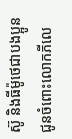ស៊ូ និងធីម៉ូថេជាបងប្អូន ជូនចំពោះលោកភីលេ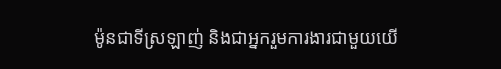ម៉ូនជាទីស្រឡាញ់ និងជាអ្នករួមការងារជាមួយយើ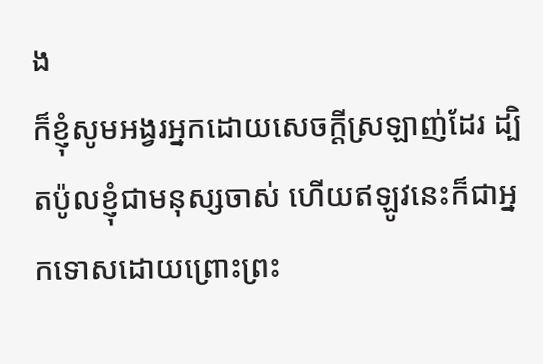ង
ក៏ខ្ញុំសូមអង្វរអ្នកដោយសេចក្ដីស្រឡាញ់ដែរ ដ្បិតប៉ូលខ្ញុំជាមនុស្សចាស់ ហើយឥឡូវនេះក៏ជាអ្នកទោសដោយព្រោះព្រះ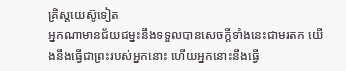គ្រិស្ដយេស៊ូទៀត
អ្នកណាមានជ័យជម្នះនឹងទទួលបានសេចក្ដីទាំងនេះជាមរតក យើងនឹងធ្វើជាព្រះរបស់អ្នកនោះ ហើយអ្នកនោះនឹងធ្វើ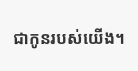ជាកូនរបស់យើង។